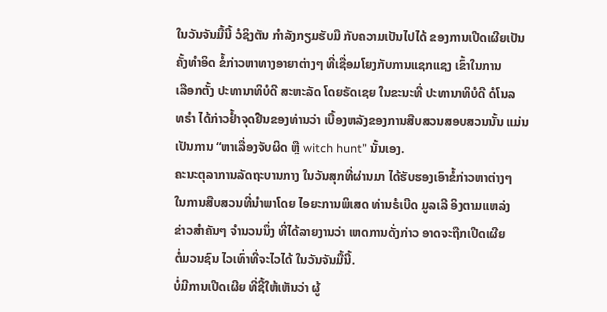ໃນວັນຈັນມື້ນີ້ ວໍຊິງຕັນ ກຳລັງກຽມຮັບມື ກັບຄວາມເປັນໄປໄດ້ ຂອງການເປີດເຜີຍເປັນ
ຄັ້ງທຳອິດ ຂໍ້ກ່າວຫາທາງອາຍາຕ່າງໆ ທີ່ເຊື່ອມໂຍງກັບການແຊກແຊງ ເຂົ້າໃນການ
ເລືອກຕັ້ງ ປະທານາທິບໍດີ ສະຫະລັດ ໂດຍຣັດເຊຍ ໃນຂະນະທີ່ ປະທານາທິບໍດີ ດໍໂນລ
ທຣຳ ໄດ້ກ່າວຢ້ຳຈຸດຢືນຂອງທ່ານວ່າ ເບື້ອງຫລັງຂອງການສືບສວນສອບສວນນັ້ນ ແມ່ນ
ເປັນການ “ຫາເລື່ອງຈັບຜິດ ຫຼື witch hunt” ນັ້ນເອງ.
ຄະນະຕຸລາການລັດຖະບານກາງ ໃນວັນສຸກທີ່ຜ່ານມາ ໄດ້ຮັບຮອງເອົາຂໍ້ກ່າວຫາຕ່າງໆ
ໃນການສືບສວນທີ່ນຳພາໂດຍ ໄອຍະການພິເສດ ທ່ານຣໍເບີດ ມູລເລີ ອິງຕາມແຫລ່ງ
ຂ່າວສຳຄັນໆ ຈຳນວນນຶ່ງ ທີ່ໄດ້ລາຍງານວ່າ ເຫດການດັ່ງກ່າວ ອາດຈະຖືກເປີດເຜີຍ
ຕໍ່ມວນຊົນ ໄວເທົ່າທີ່ຈະໄວໄດ້ ໃນວັນຈັນມື້ນີ້.
ບໍ່ມີການເປີດເຜີຍ ທີ່ຊີ້ໃຫ້ເຫັນວ່າ ຜູ້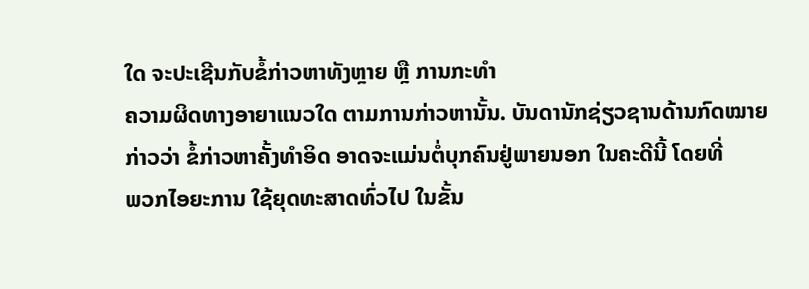ໃດ ຈະປະເຊີນກັບຂໍ້ກ່າວຫາທັງຫຼາຍ ຫຼື ການກະທຳ
ຄວາມຜິດທາງອາຍາແນວໃດ ຕາມການກ່າວຫານັ້ນ. ບັນດານັກຊ່ຽວຊານດ້ານກົດໝາຍ
ກ່າວວ່າ ຂໍ້ກ່າວຫາຄັ້ງທຳອິດ ອາດຈະແມ່ນຕໍ່ບຸກຄົນຢູ່ພາຍນອກ ໃນຄະດີນີ້ ໂດຍທີ່
ພວກໄອຍະການ ໃຊ້ຍຸດທະສາດທົ່ວໄປ ໃນຂັ້ນ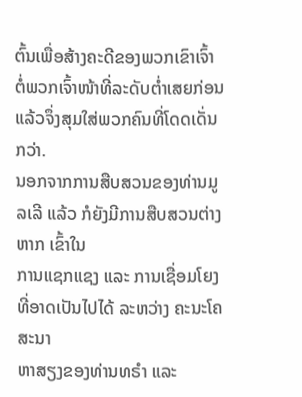ຕົ້ນເພື່ອສ້າງຄະດີຂອງພວກເຂົາເຈົ້າ
ຕໍ່ພວກເຈົ້າໜ້າທີ່ລະດັບຕ່ຳເສຍກ່ອນ ແລ້ວຈຶ່ງສຸມໃສ່ພວກຄົນທີ່ໂດດເດັ່ນກວ່າ.
ນອກຈາກການສືບສວນຂອງທ່ານມູລເລີ ແລ້ວ ກໍຍັງມີການສືບສວນຕ່າງຫາກ ເຂົ້າໃນ
ການແຊກແຊງ ແລະ ການເຊື່ອມໂຍງທີ່ອາດເປັນໄປໄດ້ ລະຫວ່າງ ຄະນະໂຄສະນາ
ຫາສຽງຂອງທ່ານທຣຳ ແລະ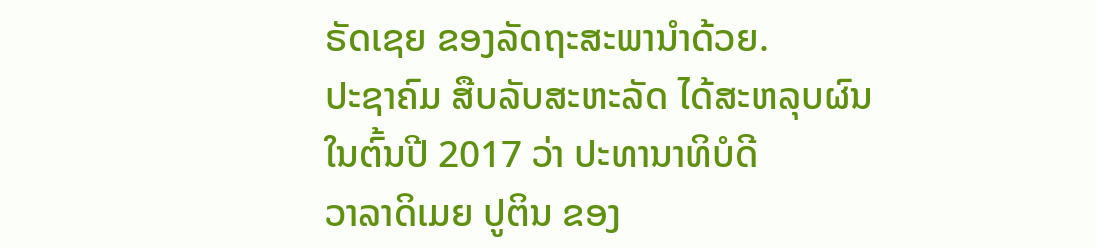ຣັດເຊຍ ຂອງລັດຖະສະພານຳດ້ວຍ.
ປະຊາຄົມ ສືບລັບສະຫະລັດ ໄດ້ສະຫລຸບຜົນ ໃນຕົ້ນປີ 2017 ວ່າ ປະທານາທິບໍດີ
ວາລາດິເມຍ ປູຕິນ ຂອງ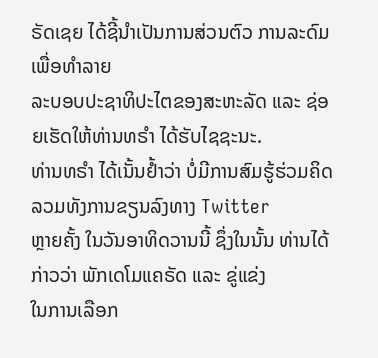ຣັດເຊຍ ໄດ້ຊີ້ນຳເປັນການສ່ວນຕົວ ການລະດົມເພື່ອທຳລາຍ
ລະບອບປະຊາທິປະໄຕຂອງສະຫະລັດ ແລະ ຊ່ອຍເຮັດໃຫ້ທ່ານທຣຳ ໄດ້ຮັບໄຊຊະນະ.
ທ່ານທຣຳ ໄດ້ເນັ້ນຢ້ຳວ່າ ບໍ່ມີການສົມຮູ້ຮ່ວມຄິດ ລວມທັງການຂຽນລົງທາງ Twitter
ຫຼາຍຄັ້ງ ໃນວັນອາທິດວານນີ້ ຊຶ່ງໃນນັ້ນ ທ່ານໄດ້ກ່າວວ່າ ພັກເດໂມແຄຣັດ ແລະ ຂູ່ແຂ່ງ
ໃນການເລືອກ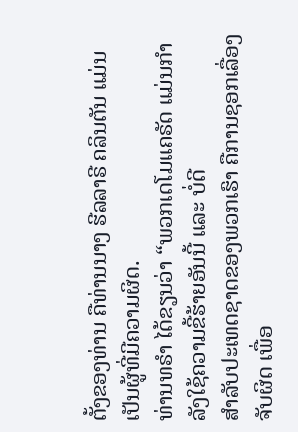ຕັ້ງຂອງທ່ານ ຄືທ່ານນາງ ຮີລລາຣີ ຄລິນຕັນ ແມ່ນເປັນຜູ້ທີ່ມີຄວາມຜິດ.
ທ່ານທຣຳ ໄດ້ຂຽນວ່າ “ພວກເດໂມແຄຣັດ ແມ່ນກຳລັງໃຊ້ຄວາມຂີ້ຮ້າຍອັນນີ້ ແລະ ບໍ່ດີ
ສຳລັບປະເທດຊາດຂອງພວກເຮົາ ຄືການຊອກເລື່ອງຈັບຜິດ ເພື່ອ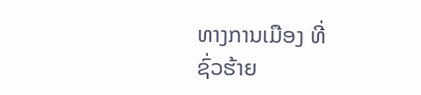ທາງການເມືອງ ທີ່
ຊົ່ວຮ້າຍ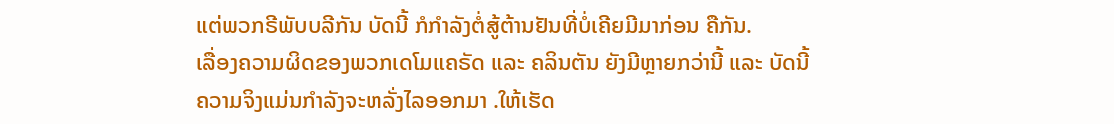ແຕ່ພວກຣີພັບບລີກັນ ບັດນີ້ ກໍກຳລັງຕໍ່ສູ້ຕ້ານຢັນທີ່ບໍ່ເຄີຍມີມາກ່ອນ ຄືກັນ.
ເລື່ອງຄວາມຜິດຂອງພວກເດໂມແຄຣັດ ແລະ ຄລິນຕັນ ຍັງມີຫຼາຍກວ່ານີ້ ແລະ ບັດນີ້
ຄວາມຈິງແມ່ນກຳລັງຈະຫລັ່ງໄລອອກມາ .ໃຫ້ເຮັດ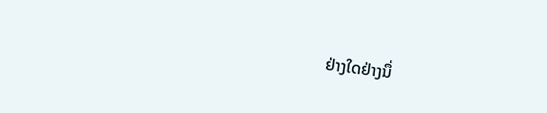ຢ່າງໃດຢ່າງນຶ່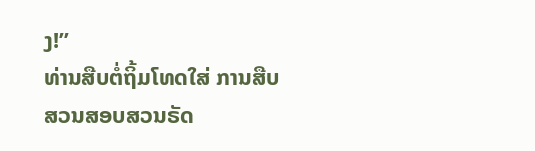ງ!”
ທ່ານສືບຕໍ່ຖິ້ມໂທດໃສ່ ການສືບສວນສອບສວນຣັດ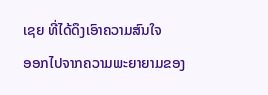ເຊຍ ທີ່ໄດ້ດຶງເອົາຄວາມສົນໃຈ
ອອກໄປຈາກຄວາມພະຍາຍາມຂອງ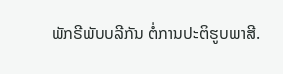ພັກຣີພັບບລີກັນ ຕໍ່ການປະຕິຮູບພາສີ.